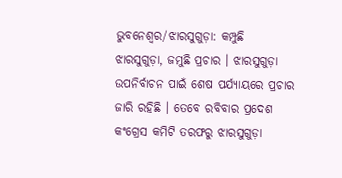ଭୁବନେଶ୍ବର/ଝାରସୁଗୁଡ଼ା: କମ୍ପୁଛି ଝାରସୁଗୁଡ଼ା, ଜମୁଛି ପ୍ରଚାର । ଝାରସୁଗୁଡ଼ା ଉପନିର୍ବାଚନ ପାଇଁ ଶେଷ ପର୍ଯ୍ୟାୟରେ ପ୍ରଚାର ଜାରି ରହିଛି । ତେବେ ରବିବାର ପ୍ରଦେଶ କଂଗ୍ରେସ କମିଟି ତରଫରୁ ଝାରସୁଗୁଡ଼ା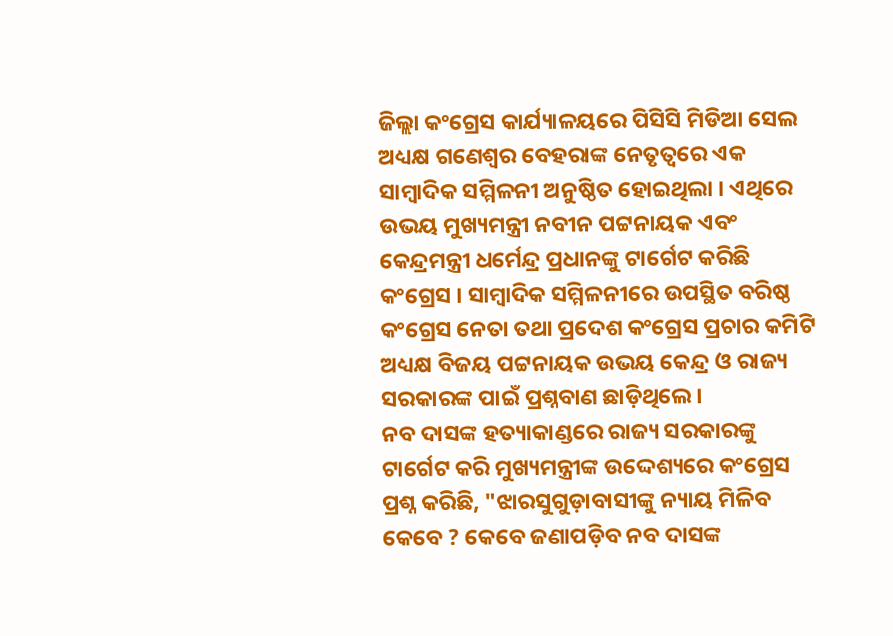ଜିଲ୍ଲା କଂଗ୍ରେସ କାର୍ଯ୍ୟାଳୟରେ ପିସିସି ମିଡିଆ ସେଲ ଅଧ୍ୟକ୍ଷ ଗଣେଶ୍ବର ବେହରାଙ୍କ ନେତୃତ୍ବରେ ଏକ ସାମ୍ବାଦିକ ସମ୍ମିଳନୀ ଅନୁଷ୍ଠିତ ହୋଇଥିଲା । ଏଥିରେ ଉଭୟ ମୁଖ୍ୟମନ୍ତ୍ରୀ ନବୀନ ପଟ୍ଟନାୟକ ଏବଂ କେନ୍ଦ୍ରମନ୍ତ୍ରୀ ଧର୍ମେନ୍ଦ୍ର ପ୍ରଧାନଙ୍କୁ ଟାର୍ଗେଟ କରିଛି କଂଗ୍ରେସ । ସାମ୍ବାଦିକ ସମ୍ମିଳନୀରେ ଉପସ୍ଥିତ ବରିଷ୍ଠ କଂଗ୍ରେସ ନେତା ତଥା ପ୍ରଦେଶ କଂଗ୍ରେସ ପ୍ରଚାର କମିଟି ଅଧ୍ୟକ୍ଷ ବିଜୟ ପଟ୍ଟନାୟକ ଉଭୟ କେନ୍ଦ୍ର ଓ ରାଜ୍ୟ ସରକାରଙ୍କ ପାଇଁ ପ୍ରଶ୍ନବାଣ ଛାଡ଼ିଥିଲେ ।
ନବ ଦାସଙ୍କ ହତ୍ୟାକାଣ୍ଡରେ ରାଜ୍ୟ ସରକାରଙ୍କୁ ଟାର୍ଗେଟ କରି ମୁଖ୍ୟମନ୍ତ୍ରୀଙ୍କ ଉଦ୍ଦେଶ୍ୟରେ କଂଗ୍ରେସ ପ୍ରଶ୍ନ କରିଛି, "ଝାରସୁଗୁଡ଼ାବାସୀଙ୍କୁ ନ୍ୟାୟ ମିଳିବ କେବେ ? କେବେ ଜଣାପଡ଼ିବ ନବ ଦାସଙ୍କ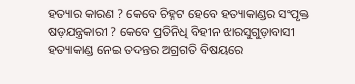ହତ୍ୟାର କାରଣ ? କେବେ ଚିହ୍ନଟ ହେବେ ହତ୍ୟାକାଣ୍ଡର ସଂପୃକ୍ତ ଷଡ଼ଯନ୍ତ୍ରକାରୀ ? କେବେ ପ୍ରତିନିଧି ବିହୀନ ଝାରସୁଗୁଡ଼ାବାସୀ ହତ୍ୟାକାଣ୍ଡ ନେଇ ତଦନ୍ତର ଅଗ୍ରଗତି ବିଷୟରେ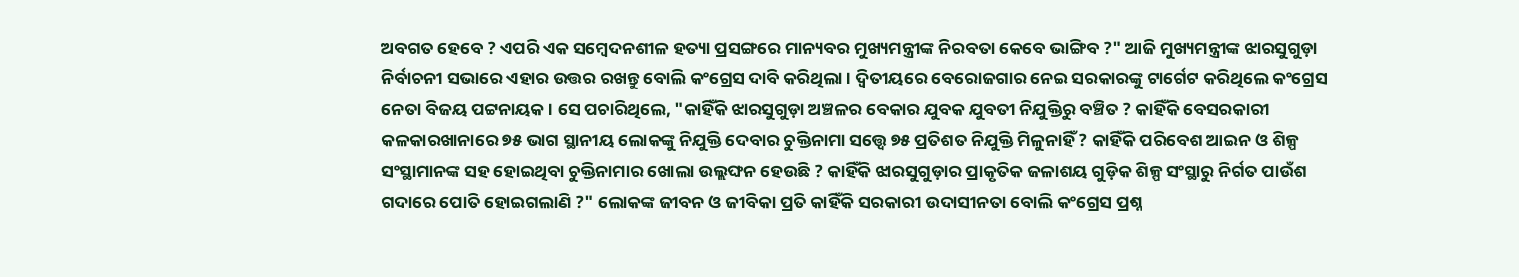ଅବଗତ ହେବେ ? ଏପରି ଏକ ସମ୍ବେଦନଶୀଳ ହତ୍ୟା ପ୍ରସଙ୍ଗରେ ମାନ୍ୟବର ମୁଖ୍ୟମନ୍ତ୍ରୀଙ୍କ ନିରବତା କେବେ ଭାଙ୍ଗିବ ?" ଆଜି ମୁଖ୍ୟମନ୍ତ୍ରୀଙ୍କ ଝାରସୁଗୁଡ଼ା ନିର୍ବାଚନୀ ସଭାରେ ଏହାର ଉତ୍ତର ରଖନ୍ତୁ ବୋଲି କଂଗ୍ରେସ ଦାବି କରିଥିଲା । ଦ୍ବିତୀୟରେ ବେରୋଜଗାର ନେଇ ସରକାରଙ୍କୁ ଟାର୍ଗେଟ କରିଥିଲେ କଂଗ୍ରେସ ନେତା ବିଜୟ ପଟ୍ଟନାୟକ । ସେ ପଚାରିଥିଲେ, "କାହିଁକି ଝାରସୁଗୁଡ଼ା ଅଞ୍ଚଳର ବେକାର ଯୁବକ ଯୁବତୀ ନିଯୁକ୍ତିରୁ ବଞ୍ଚିତ ? କାହିଁକି ବେସରକାରୀ କଳକାରଖାନାରେ ୭୫ ଭାଗ ସ୍ଥାନୀୟ ଲୋକଙ୍କୁ ନିଯୁକ୍ତି ଦେବାର ଚୁକ୍ତିନାମା ସତ୍ତ୍ବେ ୭୫ ପ୍ରତିଶତ ନିଯୁକ୍ତି ମିଳୁନାହିଁ ? କାହିଁକି ପରିବେଶ ଆଇନ ଓ ଶିଳ୍ପ ସଂସ୍ଥାମାନଙ୍କ ସହ ହୋଇଥିବା ଚୁକ୍ତିନାମାର ଖୋଲା ଉଲ୍ଲଙ୍ଘନ ହେଉଛି ? କାହିଁକି ଝାରସୁଗୁଡ଼ାର ପ୍ରାକୃତିକ ଜଳାଶୟ ଗୁଡ଼ିକ ଶିଳ୍ପ ସଂସ୍ଥାରୁ ନିର୍ଗତ ପାଉଁଶ ଗଦାରେ ପୋତି ହୋଇଗଲାଣି ?" ଲୋକଙ୍କ ଜୀବନ ଓ ଜୀବିକା ପ୍ରତି କାହିଁକି ସରକାରୀ ଉଦାସୀନତା ବୋଲି କଂଗ୍ରେସ ପ୍ରଶ୍ନ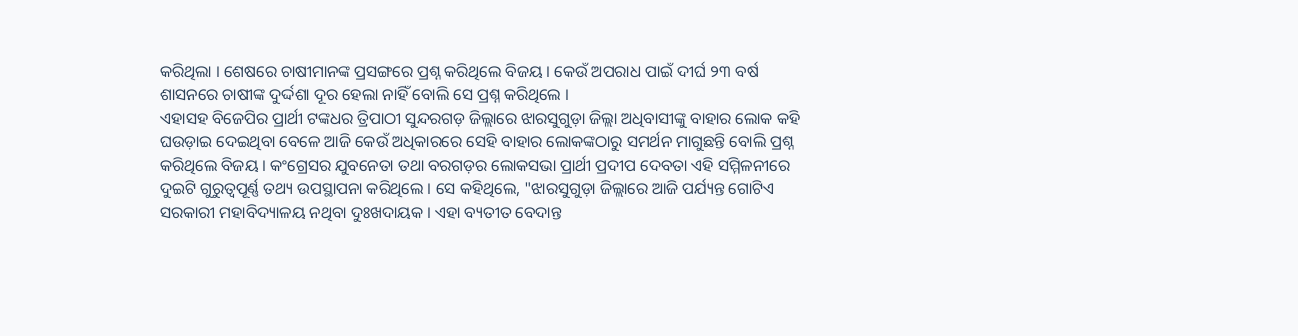କରିଥିଲା । ଶେଷରେ ଚାଷୀମାନଙ୍କ ପ୍ରସଙ୍ଗରେ ପ୍ରଶ୍ନ କରିଥିଲେ ବିଜୟ । କେଉଁ ଅପରାଧ ପାଇଁ ଦୀର୍ଘ ୨୩ ବର୍ଷ ଶାସନରେ ଚାଷୀଙ୍କ ଦୁର୍ଦ୍ଦଶା ଦୂର ହେଲା ନାହିଁ ବୋଲି ସେ ପ୍ରଶ୍ନ କରିଥିଲେ ।
ଏହାସହ ବିଜେପିର ପ୍ରାର୍ଥୀ ଟଙ୍କଧର ତ୍ରିପାଠୀ ସୁନ୍ଦରଗଡ଼ ଜିଲ୍ଲାରେ ଝାରସୁଗୁଡ଼ା ଜିଲ୍ଲା ଅଧିବାସୀଙ୍କୁ ବାହାର ଲୋକ କହି ଘଉଡ଼ାଇ ଦେଇଥିବା ବେଳେ ଆଜି କେଉଁ ଅଧିକାରରେ ସେହି ବାହାର ଲୋକଙ୍କଠାରୁ ସମର୍ଥନ ମାଗୁଛନ୍ତି ବୋଲି ପ୍ରଶ୍ନ କରିଥିଲେ ବିଜୟ । କଂଗ୍ରେସର ଯୁବନେତା ତଥା ବରଗଡ଼ର ଲୋକସଭା ପ୍ରାର୍ଥୀ ପ୍ରଦୀପ ଦେବତା ଏହି ସମ୍ମିଳନୀରେ ଦୁଇଟି ଗୁରୁତ୍ବପୂର୍ଣ୍ଣ ତଥ୍ୟ ଉପସ୍ଥାପନା କରିଥିଲେ । ସେ କହିଥିଲେ, "ଝାରସୁଗୁଡ଼ା ଜିଲ୍ଲାରେ ଆଜି ପର୍ଯ୍ୟନ୍ତ ଗୋଟିଏ ସରକାରୀ ମହାବିଦ୍ୟାଳୟ ନଥିବା ଦୁଃଖଦାୟକ । ଏହା ବ୍ୟତୀତ ବେଦାନ୍ତ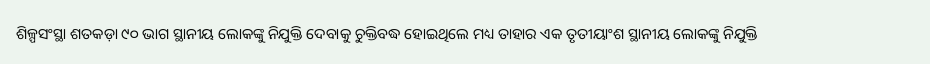ଶିଳ୍ପସଂସ୍ଥା ଶତକଡ଼ା ୯୦ ଭାଗ ସ୍ଥାନୀୟ ଲୋକଙ୍କୁ ନିଯୁକ୍ତି ଦେବାକୁ ଚୁକ୍ତିବଦ୍ଧ ହୋଇଥିଲେ ମଧ୍ୟ ତାହାର ଏକ ତୃତୀୟାଂଶ ସ୍ଥାନୀୟ ଲୋକଙ୍କୁ ନିଯୁକ୍ତି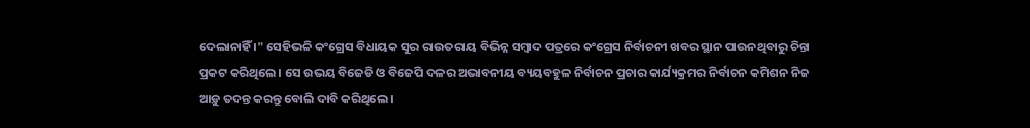ଦେଲାନାହିଁ ।" ସେହିଭଳି କଂଗ୍ରେସ ବିଧାୟକ ସୁର ରାଉତରାୟ ବିଭିନ୍ନ ସମ୍ବାଦ ପତ୍ରରେ କଂଗ୍ରେସ ନିର୍ବାଚନୀ ଖବର ସ୍ଥାନ ପାଉନଥିବାରୁ ଚିନ୍ତା ପ୍ରକଟ କରିଥିଲେ । ସେ ଉଭୟ ବିଜେଡି ଓ ବିଜେପି ଦଳର ଅଭାବନୀୟ ବ୍ୟୟବହୁଳ ନିର୍ବାଚନ ପ୍ରଚାର କାର୍ଯ୍ୟକ୍ରମର ନିର୍ବାଚନ କମିଶନ ନିଜ ଆଡ଼ୁ ତଦନ୍ତ କରନ୍ତୁ ବୋଲି ଦାବି କରିଥିଲେ ।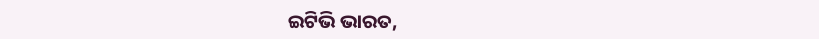ଇଟିଭି ଭାରତ,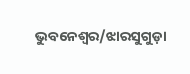ଭୁବନେଶ୍ବର/ଝାରସୁଗୁଡ଼ା